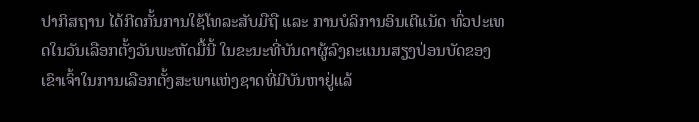ປາກິສຖານ ໄດ້ກີດກັ້ນການໃຊ້ໂທລະສັບມືຖື ແລະ ການບໍລິການອິນເຕີແນັດ ທົ່ວປະເທດໃນວັນເລືອກຕັ້ງວັນພະຫັດມື້ນີ້ ໃນຂະນະທີ່ບັນດາຜູ້ລົງຄະແນນສຽງປ່ອນບັດຂອງເຂົາເຈົ້າໃນການເລືອກຕັ້ງສະພາແຫ່ງຊາດທີ່ມີບັນຫາຢູ່ແລ້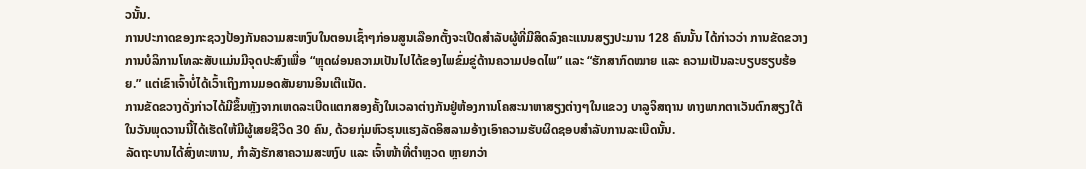ວນັ້ນ.
ການປະກາດຂອງກະຊວງປ້ອງກັນຄວາມສະຫງົບໃນຕອນເຊົ້າໆກ່ອນສູນເລືອກຕັ້ງຈະເປີດສຳລັບຜູ້ທີ່ມີສິດລົງຄະແນນສຽງປະມານ 128 ຄົນນັ້ນ ໄດ້ກ່າວວ່າ ການຂັດຂວາງການບໍລິການໂທລະສັບແມ່ນມີຈຸດປະສົງເພື່ອ “ຫຼຸດຜ່ອນຄວາມເປັນໄປໄດ້ຂອງໄພຂົ່ມຂູ່ດ້ານຄວາມປອດໄພ” ແລະ “ຮັກສາກົດໝາຍ ແລະ ຄວາມເປັນລະບຽບຮຽບຮ້ອຍ.” ແຕ່ເຂົາເຈົ້າບໍ່ໄດ້ເວົ້າເຖິງການມອດສັນຍານອິນເຕີແນັດ.
ການຂັດຂວາງດັ່ງກ່າວໄດ້ມີຂຶ້ນຫຼັງຈາກເຫດລະເບີດແຕກສອງຄັ້ງໃນເວລາຕ່າງກັນຢູ່ຫ້ອງການໂຄສະນາຫາສຽງຕ່າງໆໃນແຂວງ ບາລູຈິສຖານ ທາງພາກຕາເວັນຕົກສຽງໃຕ້ໃນວັນພຸດວານນີ້ໄດ້ເຮັດໃຫ້ມີຜູ້ເສຍຊີວິດ 30 ຄົນ, ດ້ວຍກຸ່ມຫົວຮຸນແຮງລັດອິສລາມອ້າງເອົາຄວາມຮັບຜິດຊອບສຳລັບການລະເບີດນັ້ນ.
ລັດຖະບານໄດ້ສົ່ງທະຫານ, ກຳລັງຮັກສາຄວາມສະຫງົບ ແລະ ເຈົ້າໜ້າທີ່ຕຳຫຼວດ ຫຼາຍກວ່າ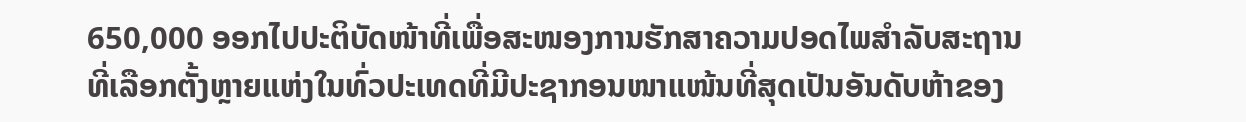650,000 ອອກໄປປະຕິບັດໜ້າທີ່ເພື່ອສະໜອງການຮັກສາຄວາມປອດໄພສຳລັບສະຖານທີ່ເລືອກຕັ້ງຫຼາຍແຫ່ງໃນທົ່ວປະເທດທີ່ມີປະຊາກອນໜາແໜ້ນທີ່ສຸດເປັນອັນດັບຫ້າຂອງ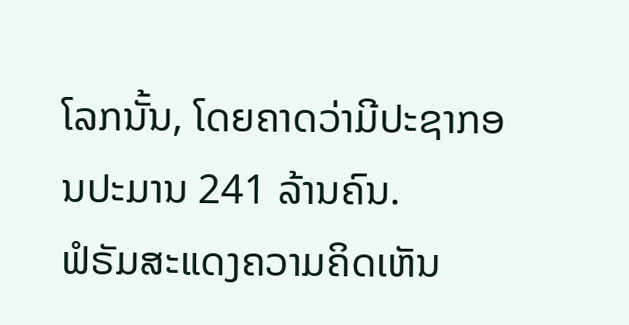ໂລກນັ້ນ, ໂດຍຄາດວ່າມີປະຊາກອນປະມານ 241 ລ້ານຄົນ.
ຟໍຣັມສະແດງຄວາມຄິດເຫັນ